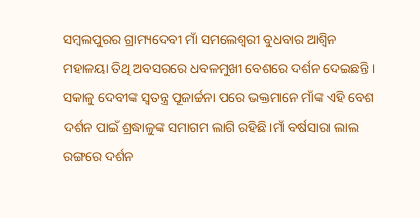ସମ୍ବଲପୁରର ଗ୍ରାମ୍ୟଦେବୀ ମାଁ ସମଲେଶ୍ୱରୀ ବୁଧବାର ଆଶ୍ୱିନ ମହାଳୟା ତିଥି ଅବସରରେ ଧବଳମୁଖୀ ବେଶରେ ଦର୍ଶନ ଦେଇଛନ୍ତି । ସକାଳୁ ଦେବୀଙ୍କ ସ୍ୱତନ୍ତ୍ର ପୂଜାର୍ଚ୍ଚନା ପରେ ଭକ୍ତମାନେ ମାଁଙ୍କ ଏହି ବେଶ ଦର୍ଶନ ପାଇଁ ଶ୍ରଦ୍ଧାଳୁଙ୍କ ସମାଗମ ଲାଗି ରହିଛି।ମାଁ ବର୍ଷସାରା ଲାଲ ରଙ୍ଗରେ ଦର୍ଶନ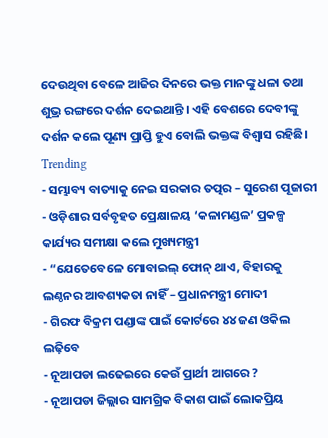ଦେଉଥିବା ବେଳେ ଆଜିର ଦିନରେ ଭକ୍ତ ମାନଙ୍କୁ ଧଳା ତଥା ଶୁଭ୍ର ରଙ୍ଗରେ ଦର୍ଶନ ଦେଇଥାନ୍ତି । ଏହି ବେଶରେ ଦେବୀଙ୍କୁ ଦର୍ଶନ କଲେ ପୂଣ୍ୟ ପ୍ରାପ୍ତି ହୁଏ ବୋଲି ଭକ୍ତଙ୍କ ବିଶ୍ୱାସ ରହିଛି।
Trending
- ସମ୍ଭାବ୍ୟ ବାତ୍ୟାକୁ ନେଇ ସରକାର ତତ୍ପର – ସୁରେଶ ପୂଜାରୀ
- ଓଡ଼ିଶାର ସର୍ବବୃହତ ପ୍ରେକ୍ଷାଳୟ ‘କଳାମଣ୍ଡଳ’ ପ୍ରକଳ୍ପ କାର୍ଯ୍ୟର ସମୀକ୍ଷା କଲେ ମୁଖ୍ୟମନ୍ତ୍ରୀ
- “ଯେତେବେଳେ ମୋବାଇଲ୍ ଫୋନ୍ ଥାଏ, ବିହାରକୁ ଲଣ୍ଠନର ଆବଶ୍ୟକତା ନାହିଁ – ପ୍ରଧାନମନ୍ତ୍ରୀ ମୋଦୀ
- ଗିରଫ ବିକ୍ରମ ପଣ୍ଡାଙ୍କ ପାଇଁ କୋର୍ଟରେ ୪୪ ଜଣ ଓକିଲ ଲଢ଼ିବେ
- ନୂଆପଡା ଲଢେଇରେ କେଉଁ ପ୍ରାର୍ଥୀ ଆଗରେ ?
- ନୂଆପଡା ଜିଲ୍ଲାର ସାମଗ୍ରିକ ବିକାଶ ପାଇଁ ଲୋକପ୍ରିୟ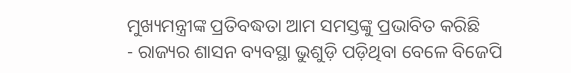ମୁଖ୍ୟମନ୍ତ୍ରୀଙ୍କ ପ୍ରତିବଦ୍ଧତା ଆମ ସମସ୍ତଙ୍କୁ ପ୍ରଭାବିତ କରିଛି
- ରାଜ୍ୟର ଶାସନ ବ୍ୟବସ୍ଥା ଭୁଶୁଡ଼ି ପଡ଼ିଥିବା ବେଳେ ବିଜେପି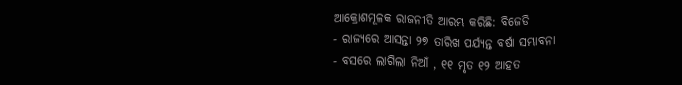ଆକ୍ରୋଶମୂଳକ ରାଜନୀତି ଆରମ୍ଭ କରିଛି: ବିଜେଡି
- ରାଜ୍ୟରେ ଆସନ୍ତା ୨୭ ତାରିଖ ପର୍ଯ୍ୟନ୍ତ ବର୍ଷା ସମ୍ଭାବନା
- ବସରେ ଲାଗିଲା ନିଆଁ , ୧୧ ମୃତ ୧୨ ଆହତ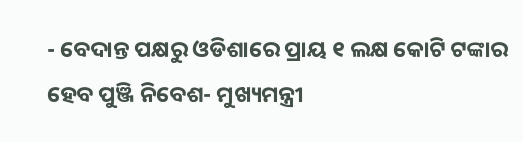- ବେଦାନ୍ତ ପକ୍ଷରୁ ଓଡିଶାରେ ପ୍ରାୟ ୧ ଲକ୍ଷ କୋଟି ଟଙ୍କାର ହେବ ପୁଞ୍ଜି ନିବେଶ- ମୁଖ୍ୟମନ୍ତ୍ରୀ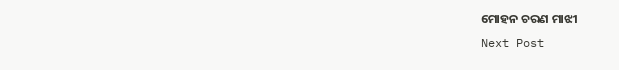ମୋହନ ଚରଣ ମାଝୀ
Next Post